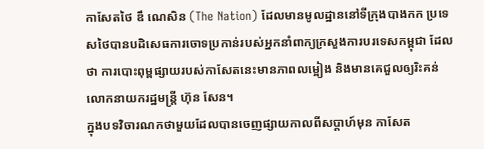កាសែតថៃ ឌឹ ណេសិន (The Nation) ដែលមានមូលដ្ឋាននៅទីក្រុងបាងកក ប្រទេសថៃបានបដិសេធការចោទប្រកាន់របស់អ្នកនាំពាក្យក្រសួងការបរទេសកម្ពុជា ដែលថា ការបោះពុម្ពផ្សាយរបស់កាសែតនេះមានភាពលម្អៀង និងមានគេជួលឲ្យរិះគន់លោកនាយករដ្ឋមន្ត្រី ហ៊ុន សែន។
ក្នុងបទវិចារណកថាមួយដែលបានចេញផ្សាយកាលពីសប្តាហ៍មុន កាសែត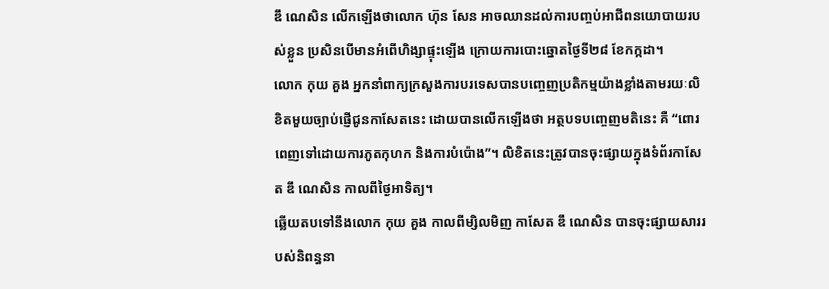ឌឹ ណេសិន លើកឡើងថាលោក ហ៊ុន សែន អាចឈានដល់ការបញ្ចប់អាជីពនយោបាយរបស់ខ្លួន ប្រសិនបើមានអំពើហិង្សាផ្ទុះឡើង ក្រោយការបោះឆ្នោតថ្ងៃទី២៨ ខែកក្កដា។
លោក កុយ គួង អ្នកនាំពាក្យក្រសួងការបរទេសបានបញ្ចេញប្រតិកម្មយ៉ាងខ្លាំងតាមរយៈលិខិតមួយច្បាប់ផ្ញើជូនកាសែតនេះ ដោយបានលើកឡើងថា អត្ថបទបញ្ចេញមតិនេះ គឺ “ពោរពេញទៅដោយការភូតកុហក និងការបំប៉ោង”។ លិខិតនេះត្រូវបានចុះផ្សាយក្នុងទំព័រកាសែត ឌឹ ណេសិន កាលពីថ្ងៃអាទិត្យ។
ឆ្លើយតបទៅនឹងលោក កុយ គួង កាលពីម្សិលមិញ កាសែត ឌឹ ណេសិន បានចុះផ្សាយសាររបស់និពន្ធនា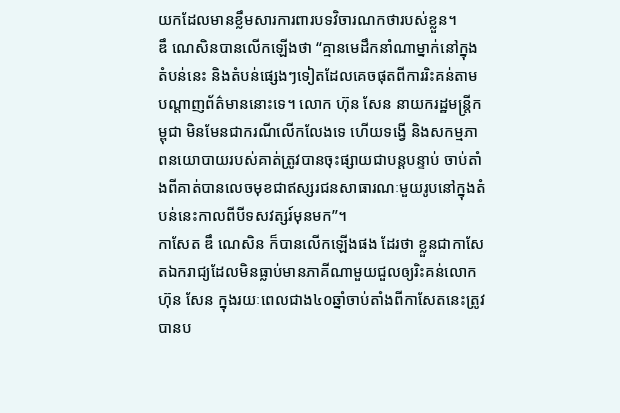យកដែលមានខ្លឹមសារការពារបទវិចារណកថារបស់ខ្លួន។
ឌឹ ណេសិនបានលើកឡើងថា “គ្មានមេដឹកនាំណាម្នាក់នៅក្នុងតំបន់នេះ និងតំបន់ផ្សេងៗទៀតដែលគេចផុតពីការរិះគន់តាមបណ្តាញព័ត៌មាននោះទេ។ លោក ហ៊ុន សែន នាយករដ្ឋមន្ត្រីកម្ពុជា មិនមែនជាករណីលើកលែងទេ ហើយទង្វើ និងសកម្មភាពនយោបាយរបស់គាត់ត្រូវបានចុះផ្សាយជាបន្តបន្ទាប់ ចាប់តាំងពីគាត់បានលេចមុខជាឥស្សរជនសាធារណៈមួយរូបនៅក្នុងតំបន់នេះកាលពីបីទសវត្សរ៍មុនមក”។
កាសែត ឌឹ ណេសិន ក៏បានលើកឡើងផង ដែរថា ខ្លួនជាកាសែតឯករាជ្យដែលមិនធ្លាប់មានភាគីណាមួយជួលឲ្យរិះគន់លោក ហ៊ុន សែន ក្នុងរយៈពេលជាង៤០ឆ្នាំចាប់តាំងពីកាសែតនេះត្រូវបានប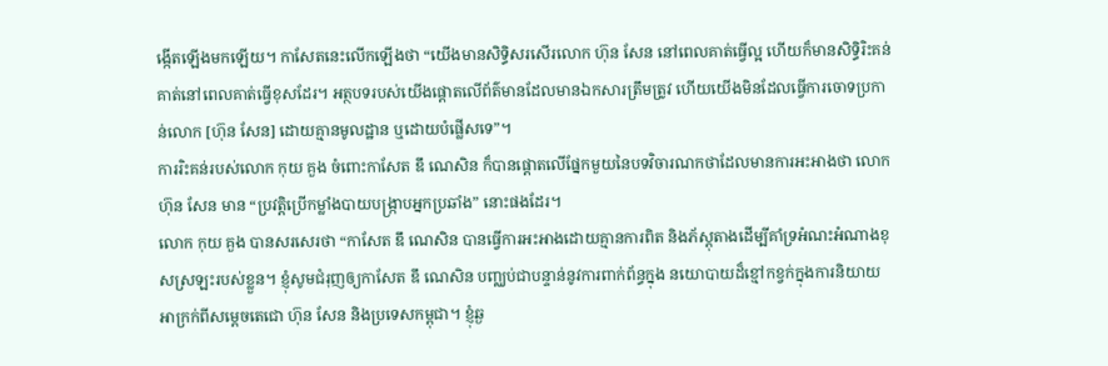ង្កើតឡើងមកឡើយ។ កាសែតនេះលើកឡើងថា “យើងមានសិទ្ធិសរសើរលោក ហ៊ុន សែន នៅពេលគាត់ធ្វើល្អ ហើយក៏មានសិទ្ធិរិះគន់គាត់នៅពេលគាត់ធ្វើខុសដែរ។ អត្ថបទរបស់យើងផ្តោតលើព័ត៌មានដែលមានឯកសារត្រឹមត្រូវ ហើយយើងមិនដែលធ្វើការចោទប្រកាន់លោក [ហ៊ុន សែន] ដោយគ្មានមូលដ្ឋាន ឬដោយបំផ្លើសទេ”។
ការរិះគន់របស់លោក កុយ គួង ចំពោះកាសែត ឌឹ ណេសិន ក៏បានផ្តោតលើផ្នែកមួយនៃបទវិចារណកថាដែលមានការអះអាងថា លោក ហ៊ុន សែន មាន “ប្រវត្តិប្រើកម្លាំងបាយបង្ក្រាបអ្នកប្រឆាំង” នោះផងដែរ។
លោក កុយ គួង បានសរសេរថា “កាសែត ឌឹ ណេសិន បានធ្វើការអះអាងដោយគ្មានការពិត និងភ័ស្តុតាងដើម្បីគាំទ្រអំណះអំណាងខុសស្រឡះរបស់ខ្លួន។ ខ្ញុំសូមជំរុញឲ្យកាសែត ឌឹ ណេសិន បញ្ឈប់ជាបន្ទាន់នូវការពាក់ព័ន្ធក្នុង នយោបាយដ៏ខ្មៅកខ្វក់ក្នុងការនិយាយអាក្រក់ពីសម្តេចតេជោ ហ៊ុន សែន និងប្រទេសកម្ពុជា។ ខ្ញុំឆ្ង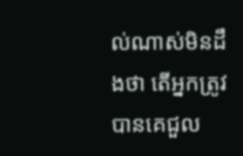ល់ណាស់មិនដឹងថា តើអ្នកត្រូវបានគេជួល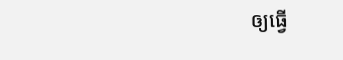ឲ្យធ្វើ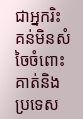ជាអ្នករិះគន់មិនសំចៃចំពោះគាត់និងប្រទេស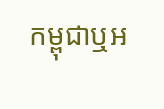កម្ពុជាឬអ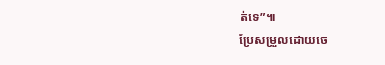ត់ទេ”៕
ប្រែសម្រួលដោយចេ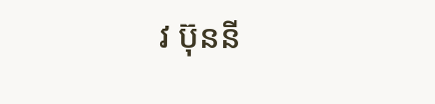វ ប៊ុននី